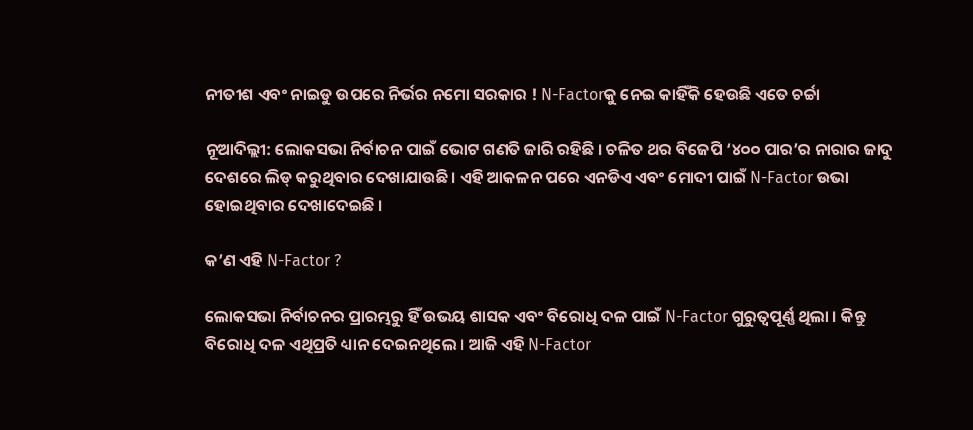ନୀତୀଶ ଏବଂ ନାଇଡୁ ଉପରେ ନିର୍ଭର ନମୋ ସରକାର ! N-Factorକୁ ନେଇ କାହିଁକି ହେଉଛି ଏତେ ଚର୍ଚ୍ଚା

ନୂଆଦିଲ୍ଲୀ: ଲୋକସଭା ନିର୍ବାଚନ ପାଇଁ ଭୋଟ ଗଣତି ଜାରି ରହିଛି । ଚଳିତ ଥର ବିଜେପି ‘୪୦୦ ପାର’ର ନାରାର ଜାଦୁ ଦେଶରେ ଲିଡ୍ କରୁଥିବାର ଦେଖାଯାଉଛି । ଏହି ଆକଳନ ପରେ ଏନଡିଏ ଏବଂ ମୋଦୀ ପାଇଁ N-Factor ଉଭା ହୋଇଥିବାର ଦେଖାଦେଇଛି ।

କ’ଣ ଏହି N-Factor ?

ଲୋକସଭା ନିର୍ବାଚନର ପ୍ରାରମ୍ଭରୁ ହିଁ ଉଭୟ ଶାସକ ଏବଂ ବିରୋଧି ଦଳ ପାଇଁ N-Factor ଗୁରୁତ୍ୱପୂର୍ଣ୍ଣ ଥିଲା । କିନ୍ତୁ ବିରୋଧି ଦଳ ଏଥିପ୍ରତି ଧ୍ୟାନ ଦେଇନଥିଲେ । ଆଜି ଏହି N-Factor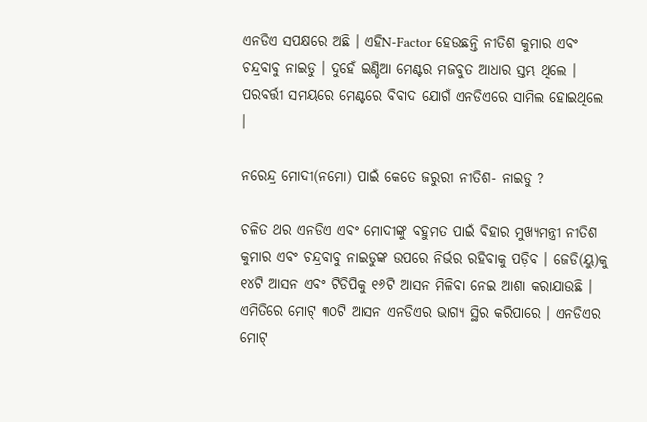ଏନଡିଏ ସପକ୍ଷରେ ଅଛି । ଏହିN-Factor ହେଉଛନ୍ତି ନୀତିଶ କୁମାର ଏବଂ ଚନ୍ଦ୍ରବାବୁ ନାଇଡୁ । ଦୁହେଁ ଇଣ୍ଡିଆ ମେଣ୍ଟର ମଜବୁତ ଆଧାର ସ୍ତମ୍ଭ ଥିଲେ । ପରବର୍ତ୍ତୀ ସମୟରେ ମେଣ୍ଟରେ ବିବାଦ ଯୋଗଁ ଏନଡିଏରେ ସାମିଲ ହୋଇଥିଲେ ।

ନରେନ୍ଦ୍ର ମୋଦୀ(ନମୋ) ପାଇଁ କେତେ ଜରୁରୀ ନୀତିଶ- ନାଇଡୁ ?

ଚଳିତ ଥର ଏନଡିଏ ଏବଂ ମୋଦୀଙ୍କୁ ବହୁମତ ପାଇଁ ବିହାର ମୁଖ୍ୟମନ୍ତ୍ରୀ ନୀତିଶ କୁମାର ଏବଂ ଚନ୍ଦ୍ରବାବୁ ନାଇଡୁଙ୍କ ଉପରେ ନିର୍ଭର ରହିବାକୁ ପଡ଼ିବ । ଜେଡି(ୟୁ)କୁ ୧୪ଟି ଆସନ ଏବଂ ଟିଡିପିକୁ ୧୬ଟି ଆସନ ମିଳିବା ନେଇ ଆଶା କରାଯାଉଛି । ଏମିତିରେ ମୋଟ୍ ୩୦ଟି ଆସନ ଏନଡିଏର ଭାଗ୍ୟ ସ୍ଥିର କରିପାରେ । ଏନଡିଏର ମୋଟ୍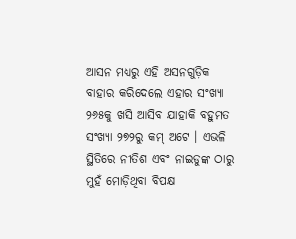ଆସନ ମଧ୍ୟରୁ ଏହି ଅସନଗୁଡ଼ିକ ବାହାର କରିଦେଲେ ଏହାର ସଂଖ୍ୟା ୨୬୫କୁ ଖସି ଆସିବ ଯାହାକି ବହୁମତ ସଂଖ୍ୟା ୨୭୨ରୁ କମ୍ ଅଟେ । ଏଭଳି ସ୍ଥିତିରେ ନୀତିଶ ଏବଂ ନାଇଡୁଙ୍କ ଠାରୁ ମୁହଁ ମୋଡ଼ିଥିବା ବିପକ୍ଷ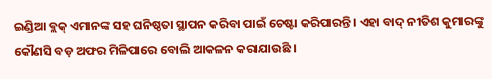ଇଣ୍ଡିଆ ବ୍ଲକ୍ ଏମାନଙ୍କ ସହ ଘନିଷ୍ଠତା ସ୍ଥାପନ କରିବା ପାଇଁ ଚେଷ୍ଟା କରିପାରନ୍ତି । ଏହା ବାଦ୍ ନୀତିଶ କୁମାରଙ୍କୁ କୌଣସି ବଡ଼ ଅଫର ମିଳିପାରେ ବୋଲି ଆକଳନ କରାଯାଉଛି ।